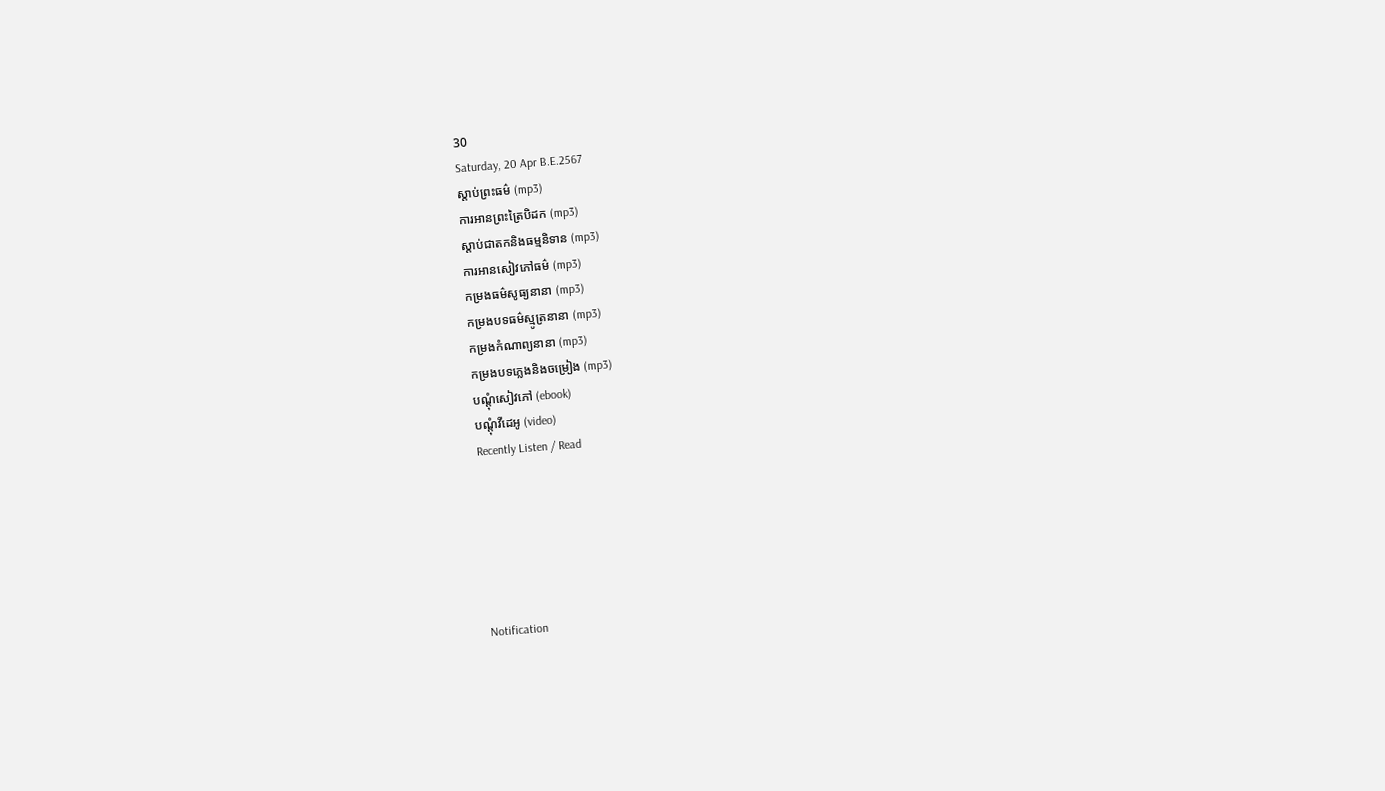30
Saturday, 20 Apr B.E.2567
ស្តាប់ព្រះធម៌ (mp3)
ការអានព្រះត្រៃបិដក (mp3)
ស្តាប់ជាតកនិងធម្មនិទាន (mp3)
ការអានសៀវភៅធម៌ (mp3)
កម្រងធម៌សូធ្យនានា (mp3)
កម្រងបទធម៌ស្មូត្រនានា (mp3)
កម្រងកំណាព្យនានា (mp3)
កម្រងបទភ្លេងនិងចម្រៀង (mp3)
បណ្តុំសៀវភៅ (ebook)
បណ្តុំវីដេអូ (video)
Recently Listen / Read






Notification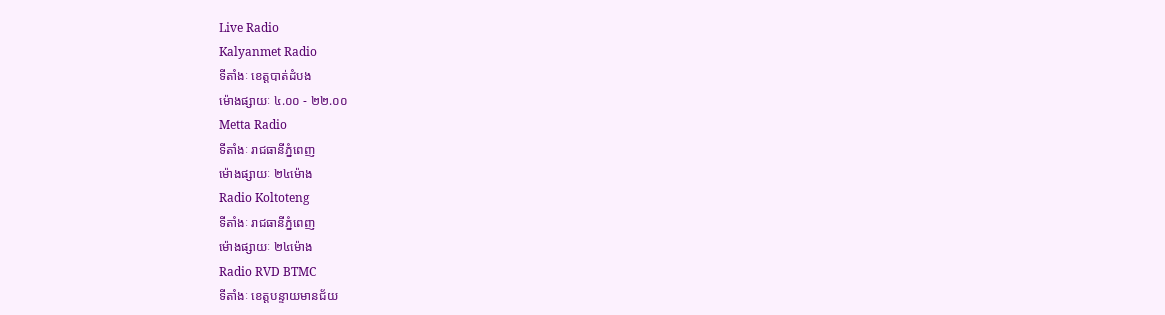Live Radio
Kalyanmet Radio
ទីតាំងៈ ខេត្តបាត់ដំបង
ម៉ោងផ្សាយៈ ៤.០០ - ២២.០០
Metta Radio
ទីតាំងៈ រាជធានីភ្នំពេញ
ម៉ោងផ្សាយៈ ២៤ម៉ោង
Radio Koltoteng
ទីតាំងៈ រាជធានីភ្នំពេញ
ម៉ោងផ្សាយៈ ២៤ម៉ោង
Radio RVD BTMC
ទីតាំងៈ ខេត្តបន្ទាយមានជ័យ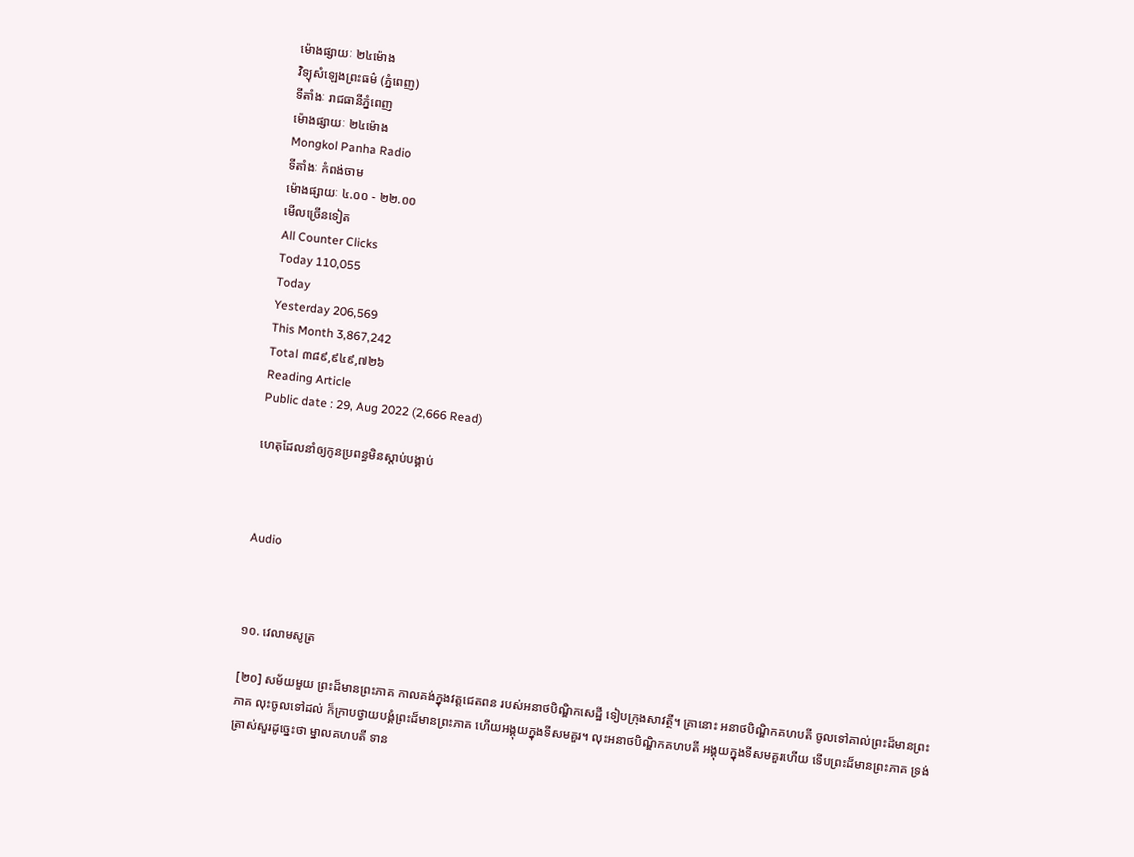ម៉ោងផ្សាយៈ ២៤ម៉ោង
វិទ្យុសំឡេងព្រះធម៌ (ភ្នំពេញ)
ទីតាំងៈ រាជធានីភ្នំពេញ
ម៉ោងផ្សាយៈ ២៤ម៉ោង
Mongkol Panha Radio
ទីតាំងៈ កំពង់ចាម
ម៉ោងផ្សាយៈ ៤.០០ - ២២.០០
មើលច្រើនទៀត
All Counter Clicks
Today 110,055
Today
Yesterday 206,569
This Month 3,867,242
Total ៣៨៩,៩៤៩,៧២៦
Reading Article
Public date : 29, Aug 2022 (2,666 Read)

ហេតុដែលនាំឲ្យកូនប្រពន្ធមិនស្ដាប់បង្គាប់



Audio



១០. វេលាមសូត្រ

[២០] សម័យមួយ ព្រះដ៏មានព្រះភាគ កាលគង់ក្នុងវត្តជេតពន របស់អនាថបិណ្ឌិកសេដ្ឋី ទៀបក្រុងសាវត្ថី។ គ្រានោះ អនាថបិណ្ឌិកគហបតី ចូលទៅគាល់ព្រះដ៏មានព្រះភាគ លុះចូលទៅដល់ ក៏ក្រាបថ្វាយបង្គំព្រះដ៏មានព្រះភាគ ហើយអង្គុយក្នុងទីសមគួរ។ លុះអនាថបិណ្ឌិកគហបតី អង្គុយក្នុងទីសមគួរហើយ ទើបព្រះដ៏មានព្រះភាគ ទ្រង់ត្រាស់សួរដូច្នេះថា ម្នាលគហបតី ទាន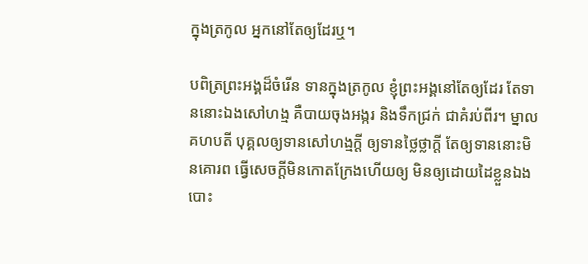ក្នុងត្រកូល អ្នកនៅតែឲ្យដែរឬ។

បពិត្រព្រះអង្គដ៏ចំរើន ទានក្នុងត្រកូល ខ្ញុំព្រះអង្គនៅតែឲ្យដែរ តែទាននោះឯងសៅហង្ម គឺបាយចុងអង្ករ និងទឹកជ្រក់ ជាគំរប់ពីរ។ ម្នាលគហបតី បុគ្គលឲ្យទានសៅហង្មក្តី ឲ្យទានថ្លៃថ្លាក្តី តែឲ្យទាននោះមិនគោរព ធ្វើសេចក្តីមិនកោតក្រែងហើយឲ្យ មិនឲ្យដោយដៃខ្លួនឯង បោះ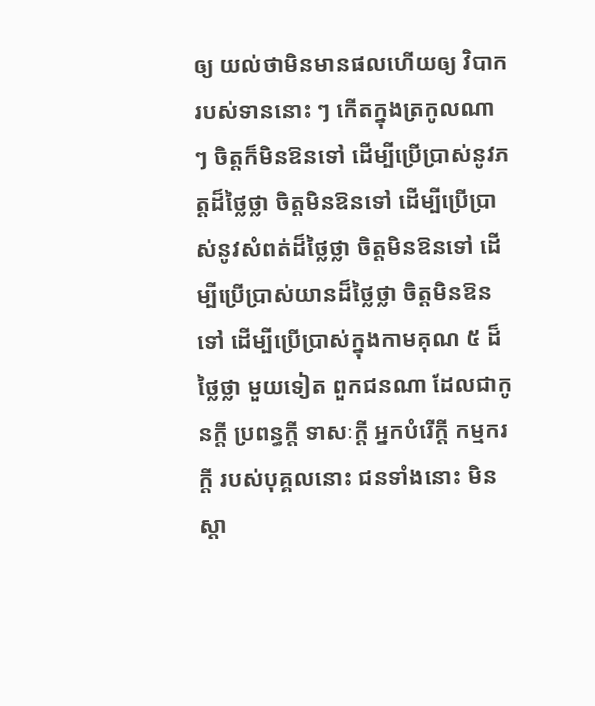ឲ្យ យល់ថាមិនមានផលហើយឲ្យ វិបាករបស់ទាននោះ ៗ កើតក្នុងត្រកូលណា ៗ ចិត្តក៏មិនឱនទៅ ដើម្បីប្រើប្រាស់នូវភត្តដ៏ថ្លៃថ្លា ចិត្តមិនឱនទៅ ដើម្បីប្រើប្រាស់នូវសំពត់ដ៏ថ្លៃថ្លា ចិត្តមិនឱនទៅ ដើម្បីប្រើប្រាស់យានដ៏ថ្លៃថ្លា ចិត្តមិនឱនទៅ ដើម្បីប្រើប្រាស់ក្នុងកាមគុណ ៥ ដ៏ថ្លៃថ្លា មួយទៀត ពួកជនណា ដែលជាកូនក្តី ប្រពន្ធក្តី ទាសៈក្តី អ្នកបំរើក្តី កម្មករក្តី របស់បុគ្គលនោះ ជនទាំងនោះ មិនស្តា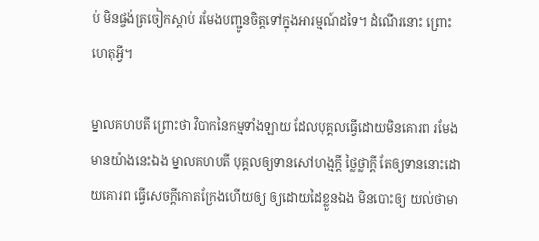ប់ មិនផ្ចង់ត្រចៀកស្តាប់ រមែងបញ្ជូនចិត្តទៅក្នុងអារម្មណ៍ដទៃ។ ដំណើរនោះ ព្រោះហេតុអ្វី។

ម្នាលគហបតី ព្រោះថា វិបាកនៃកម្មទាំងឡាយ ដែលបុគ្គលធ្វើដោយមិនគោរព រមែងមានយ៉ាងនេះឯង ម្នាលគហបតី បុគ្គលឲ្យទានសៅហង្មក្តី ថ្លៃថ្លាក្តី តែឲ្យទាននោះដោយគោរព ធ្វើសេចក្តីកោតក្រែងហើយឲ្យ ឲ្យដោយដៃខ្លួនឯង មិនបោះឲ្យ យល់ថាមា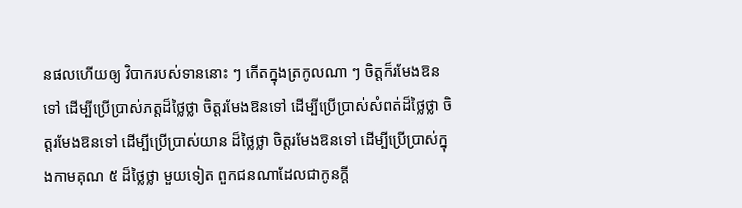នផលហើយឲ្យ វិបាករបស់ទាននោះ ៗ កើតក្នុងត្រកូលណា ៗ ចិត្តក៏រមែងឱនទៅ ដើម្បីប្រើប្រាស់ភត្តដ៏ថ្លៃថ្លា ចិត្តរមែងឱនទៅ ដើម្បីប្រើប្រាស់សំពត់ដ៏ថ្លៃថ្លា ចិត្តរមែងឱនទៅ ដើម្បីប្រើប្រាស់យាន ដ៏ថ្លៃថ្លា ចិត្តរមែងឱនទៅ ដើម្បីប្រើប្រាស់ក្នុងកាមគុណ ៥ ដ៏ថ្លៃថ្លា មួយទៀត ពួកជនណាដែលជាកូនក្តី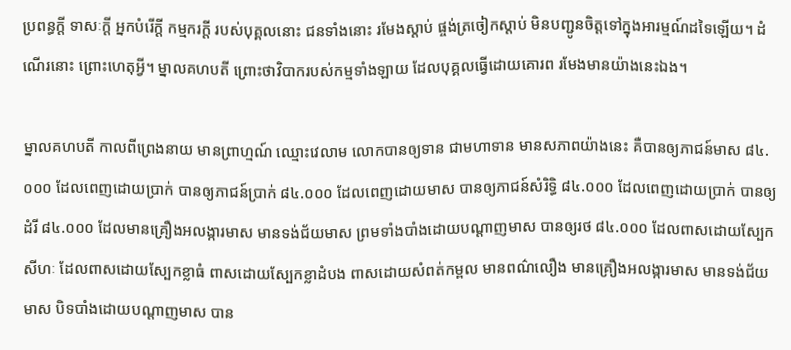ប្រពន្ធក្តី ទាសៈក្តី អ្នកបំរើក្តី កម្មករក្តី របស់បុគ្គលនោះ ជនទាំងនោះ រមែងស្តាប់ ផ្ចង់ត្រចៀកស្តាប់ មិនបញ្ជូនចិត្តទៅក្នុងអារម្មណ៍ដទៃឡើយ។ ដំណើរនោះ ព្រោះហេតុអ្វី។ ម្នាលគហបតី ព្រោះថាវិបាករបស់កម្មទាំងឡាយ ដែលបុគ្គលធ្វើដោយគោរព រមែងមានយ៉ាងនេះឯង។

ម្នាលគហបតី កាលពីព្រេងនាយ មានព្រាហ្មណ៍ ឈ្មោះវេលាម លោកបានឲ្យទាន ជាមហាទាន មានសភាពយ៉ាងនេះ គឺបានឲ្យភាជន៍មាស ៨៤.០០០ ដែលពេញដោយប្រាក់ បានឲ្យភាជន៍ប្រាក់ ៨៤.០០០ ដែលពេញដោយមាស បានឲ្យភាជន៍សំរិទ្ធិ ៨៤.០០០ ដែលពេញដោយប្រាក់ បានឲ្យដំរី ៨៤.០០០ ដែលមានគ្រឿងអលង្ការមាស មានទង់ជ័យមាស ព្រមទាំងបាំងដោយបណ្តាញមាស បានឲ្យរថ ៨៤.០០០ ដែលពាសដោយស្បែកសីហៈ ដែលពាសដោយស្បែកខ្លាធំ ពាសដោយស្បែកខ្លាដំបង ពាសដោយសំពត់កម្ពល មានពណ៌លឿង មានគ្រឿងអលង្ការមាស មានទង់ជ័យមាស បិទបាំងដោយបណ្តាញមាស បាន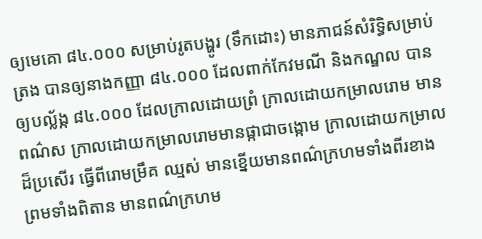ឲ្យមេគោ ៨៤.០០០ សម្រាប់រូតបង្ហូរ (ទឹកដោះ) មានភាជន៍សំរិទ្ធិសម្រាប់ត្រង បានឲ្យនាងកញ្ញា ៨៤.០០០ ដែលពាក់កែវមណី និងកណ្ឌល បានឲ្យបល្ល័ង្ក ៨៤.០០០ ដែលក្រាលដោយព្រំ ក្រាលដោយកម្រាលរោម មានពណ៌ស ក្រាលដោយកម្រាលរោមមានផ្កាជាចង្កោម ក្រាលដោយកម្រាលដ៏ប្រសើរ ធ្វើពីរោមម្រឹគ ឈ្មស់ មានខ្នើយមានពណ៌ក្រហមទាំងពីរខាង ព្រមទាំងពិតាន មានពណ៌ក្រហម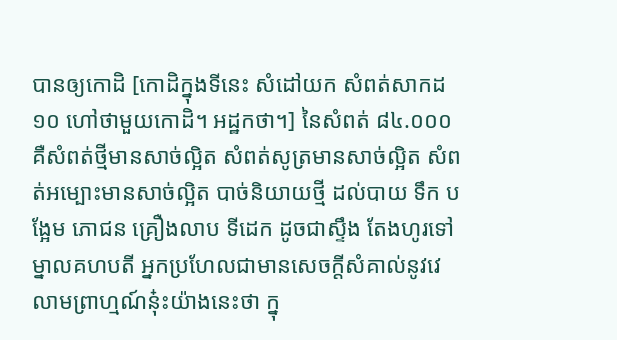បានឲ្យកោដិ [កោដិក្នុងទីនេះ សំដៅយក សំពត់សាកដ ១០ ហៅថាមួយកោដិ។ អដ្ឋកថា។] នៃសំពត់ ៨៤.០០០ គឺសំពត់ថ្មីមានសាច់ល្អិត សំពត់សូត្រមានសាច់ល្អិត សំពត់អម្បោះមានសាច់ល្អិត បាច់និយាយថ្មី ដល់បាយ ទឹក បង្អែម ភោជន គ្រឿងលាប ទីដេក ដូចជាស្ទឹង តែងហូរទៅ ម្នាលគហបតី អ្នកប្រហែលជាមានសេចក្តីសំគាល់នូវវេលាមព្រាហ្មណ៍នុ៎ះយ៉ាងនេះថា ក្នុ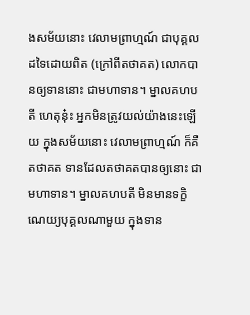ងសម័យនោះ វេលាមព្រាហ្មណ៍ ជាបុគ្គលដទៃដោយពិត (ក្រៅពីតថាគត) លោកបានឲ្យទាននោះ ជាមហាទាន។ ម្នាលគហបតី ហេតុនុ៎ះ អ្នកមិនត្រូវយល់យ៉ាងនេះឡើយ ក្នុងសម័យនោះ វេលាមព្រាហ្មណ៍ ក៏គឺតថាគត ទានដែលតថាគតបានឲ្យនោះ ជាមហាទាន។ ម្នាលគហបតី មិនមានទក្ខិណេយ្យបុគ្គលណាមួយ ក្នុងទាន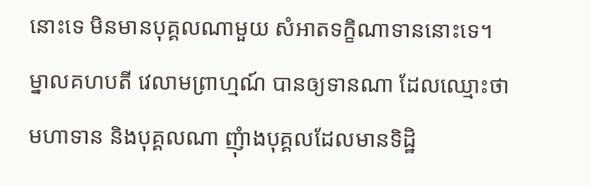នោះទេ មិនមានបុគ្គលណាមួយ សំអាតទក្ខិណាទាននោះទេ។ ម្នាលគហបតី វេលាមព្រាហ្មណ៍ បានឲ្យទានណា ដែលឈ្មោះថាមហាទាន និងបុគ្គលណា ញុំាងបុគ្គលដែលមានទិដ្ឋិ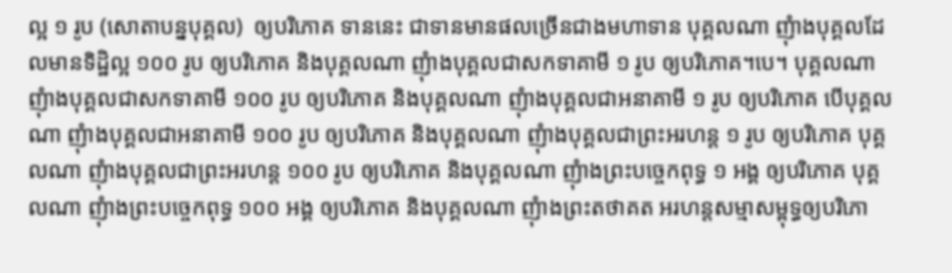ល្អ ១ រូប (សោតាបន្នបុគ្គល)  ឲ្យបរិភោគ ទាននេះ ជាទានមានផលច្រើនជាងមហាទាន បុគ្គលណា ញុំាងបុគ្គលដែលមានទិដ្ឋិល្អ ១០០ រូប ឲ្យបរិភោគ និងបុគ្គលណា ញុំាងបុគ្គលជាសកទាគាមី ១ រូប ឲ្យបរិភោគ។បេ។ បុគ្គលណា ញុំាងបុគ្គលជាសកទាគាមី ១០០ រូប ឲ្យបរិភោគ និងបុគ្គលណា ញុំាងបុគ្គលជាអនាគាមី ១ រូប ឲ្យបរិភោគ បើបុគ្គលណា ញុំាងបុគ្គលជាអនាគាមី ១០០ រូប ឲ្យបរិភោគ និងបុគ្គលណា ញុំាងបុគ្គលជាព្រះអរហន្ត ១ រូប ឲ្យបរិភោគ បុគ្គលណា ញុំាងបុគ្គលជាព្រះអរហន្ត ១០០ រូប ឲ្យបរិភោគ និងបុគ្គលណា ញុំាងព្រះបច្ចេកពុទ្ធ ១ អង្គ ឲ្យបរិភោគ បុគ្គលណា ញុំាងព្រះបច្ចេកពុទ្ធ ១០០ អង្គ ឲ្យបរិភោគ និងបុគ្គលណា ញុំាងព្រះតថាគត អរហន្តសម្មាសម្ពុទ្ធឲ្យបរិភោ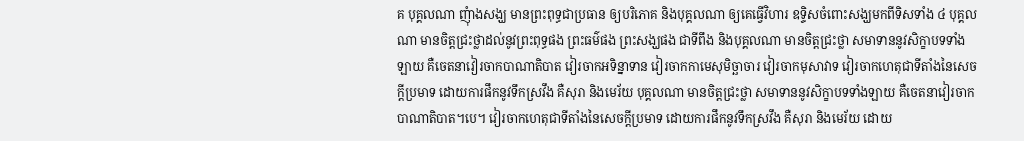គ បុគ្គលណា ញុំាងសង្ឃ មានព្រះពុទ្ធជាប្រធាន ឲ្យបរិភោគ និងបុគ្គលណា ឲ្យគេធ្វើវិហារ ឧទ្ទិសចំពោះសង្ឃមកពីទិសទាំង ៤ បុគ្គលណា មានចិត្តជ្រះថ្លាដល់នូវព្រះពុទ្ធផង ព្រះធម៌ផង ព្រះសង្ឃផង ជាទីពឹង និងបុគ្គលណា មានចិត្តជ្រះថ្លា សមាទាននូវសិក្ខាបទទាំងឡាយ គឺចេតនាវៀរចាកបាណាតិបាត វៀរចាកអទិន្នាទាន វៀរចាកកាមេសុមិច្ឆាចារ វៀរចាកមុសាវាទ វៀរចាកហេតុជាទីតាំងនៃសេចក្តីប្រមាទ ដោយការផឹកនូវទឹកស្រវឹង គឺសុរា និងមេរ័យ បុគ្គលណា មានចិត្តជ្រះថ្លា សមាទាននូវសិក្ខាបទទាំងឡាយ គឺចេតនាវៀរចាកបាណាតិបាត។បេ។ វៀរចាកហេតុជាទីតាំងនៃសេចក្តីប្រមាទ ដោយការផឹកនូវទឹកស្រវឹង គឺសុរា និងមេរ័យ ដោយ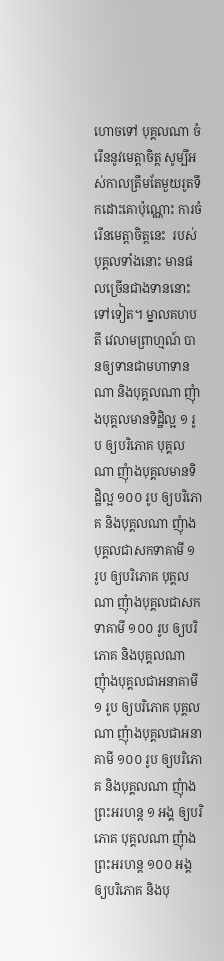ហោចទៅ បុគ្គលណា ចំរើននូវមេត្តាចិត្ត សូម្បីអស់កាលត្រឹមតែមួយរូតទឹកដោះគោប៉ុណ្ណោះ ការចំរើនមេត្តាចិត្តនេះ  របស់បុគ្គលទាំងនោះ មានផលច្រើនជាងទាននោះទៅទៀត។ ម្នាលគហបតី វេលាមព្រាហ្មណ៍ បានឲ្យទានជាមហាទានណា និងបុគ្គលណា ញុំាងបុគ្គលមានទិដ្ឋិល្អ ១ រូប ឲ្យបរិភោគ បុគ្គលណា ញុំាងបុគ្គលមានទិដ្ឋិល្អ ១០០ រូប ឲ្យបរិភោគ និងបុគ្គលណា ញុំាងបុគ្គលជាសកទាគាមី ១ រូប ឲ្យបរិភោគ បុគ្គលណា ញុំាងបុគ្គលជាសកទាគាមី ១០០ រូប ឲ្យបរិភោគ និងបុគ្គលណា ញុំាងបុគ្គលជាអនាគាមី ១ រូប ឲ្យបរិភោគ បុគ្គលណា ញុំាងបុគ្គលជាអនាគាមី ១០០ រូប ឲ្យបរិភោគ និងបុគ្គលណា ញុំាងព្រះអរហន្ត ១ អង្គ ឲ្យបរិភោគ បុគ្គលណា ញុំាងព្រះអរហន្ត ១០០ អង្គ ឲ្យបរិភោគ និងបុ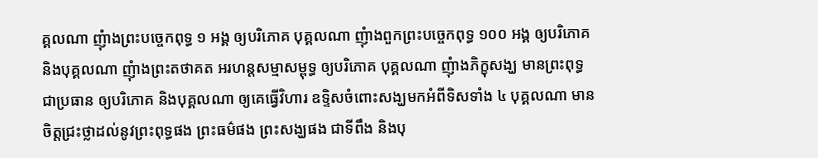គ្គលណា ញុំាងព្រះបច្ចេកពុទ្ធ ១ អង្គ ឲ្យបរិភោគ បុគ្គលណា ញុំាងពួកព្រះបច្ចេកពុទ្ធ ១០០ អង្គ ឲ្យបរិភោគ និងបុគ្គលណា ញុំាងព្រះតថាគត អរហន្តសម្មាសម្ពុទ្ធ ឲ្យបរិភោគ បុគ្គលណា ញុំាងភិក្ខុសង្ឃ មានព្រះពុទ្ធជាប្រធាន ឲ្យបរិភោគ និងបុគ្គលណា ឲ្យគេធ្វើវិហារ ឧទ្ទិសចំពោះសង្ឃមកអំពីទិសទាំង ៤ បុគ្គលណា មានចិត្តជ្រះថ្លាដល់នូវព្រះពុទ្ធផង ព្រះធម៌ផង ព្រះសង្ឃផង ជាទីពឹង និងបុ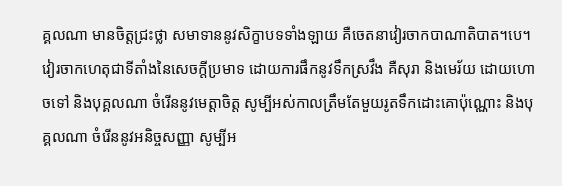គ្គលណា មានចិត្តជ្រះថ្លា សមាទាននូវសិក្ខាបទទាំងឡាយ គឺចេតនាវៀរចាកបាណាតិបាត។បេ។ វៀរចាកហេតុជាទីតាំងនៃសេចក្តីប្រមាទ ដោយការផឹកនូវទឹកស្រវឹង គឺសុរា និងមេរ័យ ដោយហោចទៅ និងបុគ្គលណា ចំរើននូវមេត្តាចិត្ត សូម្បីអស់កាលត្រឹមតែមួយរូតទឹកដោះគោប៉ុណ្ណោះ និងបុគ្គលណា ចំរើននូវអនិច្ចសញ្ញា សូម្បីអ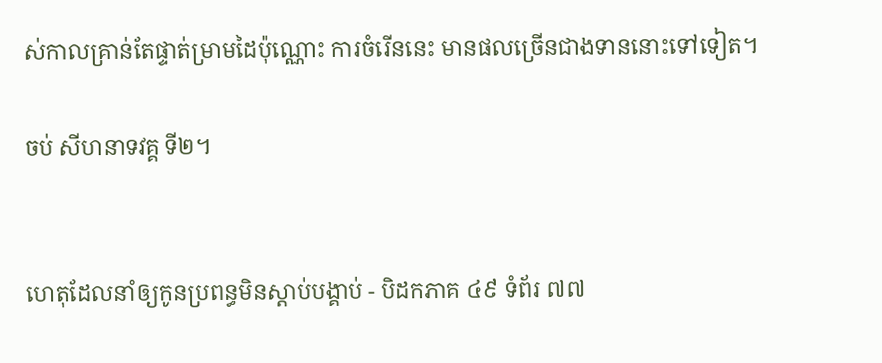ស់កាលគ្រាន់តែផ្ទាត់ម្រាមដៃប៉ុណ្ណោះ ការចំរើននេះ មានផលច្រើនជាងទាននោះទៅទៀត។

ចប់ សីហនាទវគ្គ ទី២។


ហេតុដែលនាំឲ្យកូនប្រពន្ធមិនស្ដាប់បង្គាប់ - បិដកភាគ ៤៩ ទំព័រ ៧៧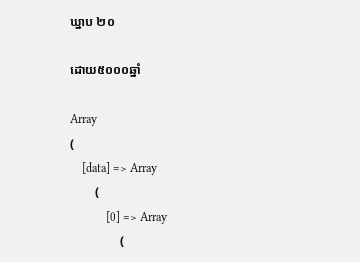ឃ្នាប ២០

ដោយ៥០០០ឆ្នាំ

Array
(
    [data] => Array
        (
            [0] => Array
                (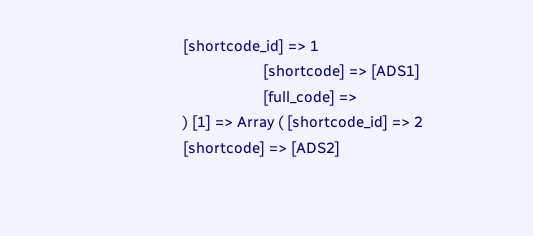[shortcode_id] => 1
                    [shortcode] => [ADS1]
                    [full_code] =>
) [1] => Array ( [shortcode_id] => 2 [shortcode] => [ADS2]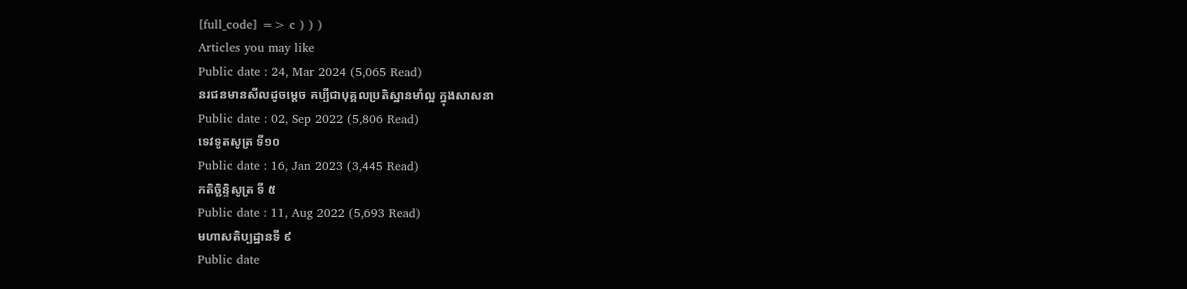[full_code] => c ) ) )
Articles you may like
Public date : 24, Mar 2024 (5,065 Read)
នរជនមានសីលដូចម្តេច គប្បីជាបុគ្គលប្រតិស្ឋានមាំល្អ ក្នុងសាសនា
Public date : 02, Sep 2022 (5,806 Read)
ទេវទូតសូត្រ ទី១០
Public date : 16, Jan 2023 (3,445 Read)
កតិច្ឆិន្ទិសូត្រ ទី ៥
Public date : 11, Aug 2022 (5,693 Read)
មហាសតិប្បដ្ឋានទី ៩
Public date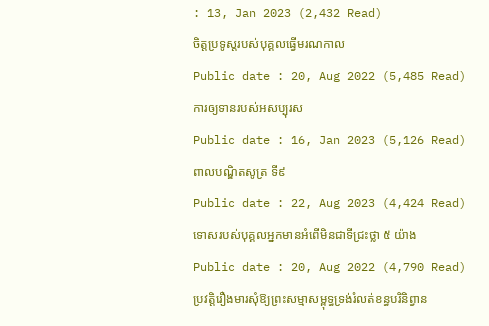: 13, Jan 2023 (2,432 Read)
ចិត្តប្រទូស្តរបស់បុគ្គលធ្វើមរណកាល
Public date : 20, Aug 2022 (5,485 Read)
ការឲ្យទានរបស់អសប្បុរស
Public date : 16, Jan 2023 (5,126 Read)
ពាលបណ្ឌិតសូត្រ ទី៩
Public date : 22, Aug 2023 (4,424 Read)
ទោសរបស់បុគ្គលអ្នកមានអំពើមិនជាទីជ្រះថ្លា ៥ យ៉ាង
Public date : 20, Aug 2022 (4,790 Read)
ប្រវត្តិរឿងមារសុំឱ្យព្រះសម្មាសម្ពុទ្ធទ្រង់រំលត់ខន្ធបរិនិព្វាន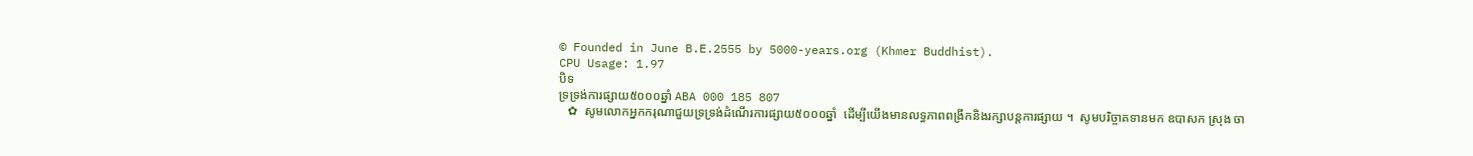© Founded in June B.E.2555 by 5000-years.org (Khmer Buddhist).
CPU Usage: 1.97
បិទ
ទ្រទ្រង់ការផ្សាយ៥០០០ឆ្នាំ ABA 000 185 807
   ✿  សូមលោកអ្នកករុណាជួយទ្រទ្រង់ដំណើរការផ្សាយ៥០០០ឆ្នាំ  ដើម្បីយើងមានលទ្ធភាពពង្រីកនិងរក្សាបន្តការផ្សាយ ។  សូមបរិច្ចាគទានមក ឧបាសក ស្រុង ចា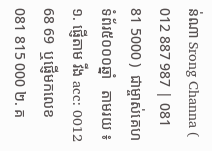ន់ណា Srong Channa ( 012 887 987 | 081 81 5000 )  ជាម្ចាស់គេហទំព័រ៥០០០ឆ្នាំ   តាមរយ ៖ ១. ផ្ញើតាម វីង acc: 0012 68 69  ឬផ្ញើមកលេខ 081 815 000 ២. គ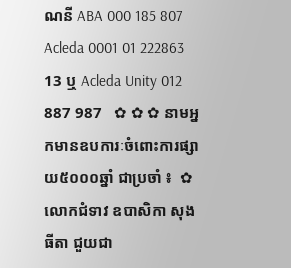ណនី ABA 000 185 807 Acleda 0001 01 222863 13 ឬ Acleda Unity 012 887 987   ✿ ✿ ✿ នាមអ្នកមានឧបការៈចំពោះការផ្សាយ៥០០០ឆ្នាំ ជាប្រចាំ ៖  ✿  លោកជំទាវ ឧបាសិកា សុង ធីតា ជួយជា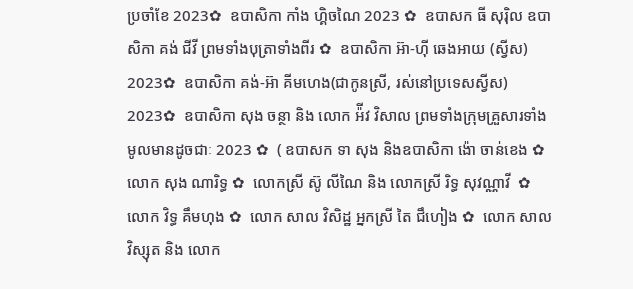ប្រចាំខែ 2023✿  ឧបាសិកា កាំង ហ្គិចណៃ 2023 ✿  ឧបាសក ធី សុរ៉ិល ឧបាសិកា គង់ ជីវី ព្រមទាំងបុត្រាទាំងពីរ ✿  ឧបាសិកា អ៊ា-ហុី ឆេងអាយ (ស្វីស) 2023✿  ឧបាសិកា គង់-អ៊ា គីមហេង(ជាកូនស្រី, រស់នៅប្រទេសស្វីស) 2023✿  ឧបាសិកា សុង ចន្ថា និង លោក អ៉ីវ វិសាល ព្រមទាំងក្រុមគ្រួសារទាំងមូលមានដូចជាៈ 2023 ✿  ( ឧបាសក ទា សុង និងឧបាសិកា ង៉ោ ចាន់ខេង ✿  លោក សុង ណារិទ្ធ ✿  លោកស្រី ស៊ូ លីណៃ និង លោកស្រី រិទ្ធ សុវណ្ណាវី  ✿  លោក វិទ្ធ គឹមហុង ✿  លោក សាល វិសិដ្ឋ អ្នកស្រី តៃ ជឹហៀង ✿  លោក សាល វិស្សុត និង លោក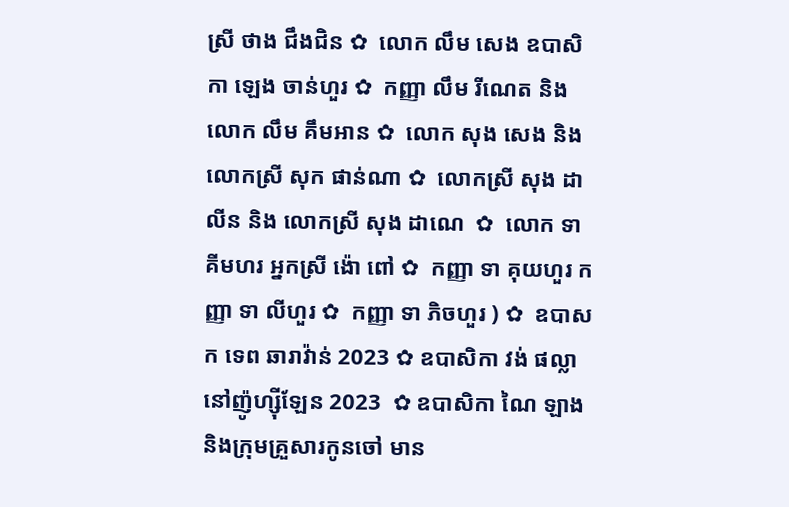ស្រី ថាង ជឹងជិន ✿  លោក លឹម សេង ឧបាសិកា ឡេង ចាន់ហួរ ✿  កញ្ញា លឹម រីណេត និង លោក លឹម គឹមអាន ✿  លោក សុង សេង និង លោកស្រី សុក ផាន់ណា ✿  លោកស្រី សុង ដាលីន និង លោកស្រី សុង ដាណេ  ✿  លោក ទា គីមហរ អ្នកស្រី ង៉ោ ពៅ ✿  កញ្ញា ទា គុយហួរ កញ្ញា ទា លីហួរ ✿  កញ្ញា ទា ភិចហួរ ) ✿  ឧបាសក ទេព ឆារាវ៉ាន់ 2023 ✿ ឧបាសិកា វង់ ផល្លា នៅញ៉ូហ្ស៊ីឡែន 2023  ✿ ឧបាសិកា ណៃ ឡាង និងក្រុមគ្រួសារកូនចៅ មាន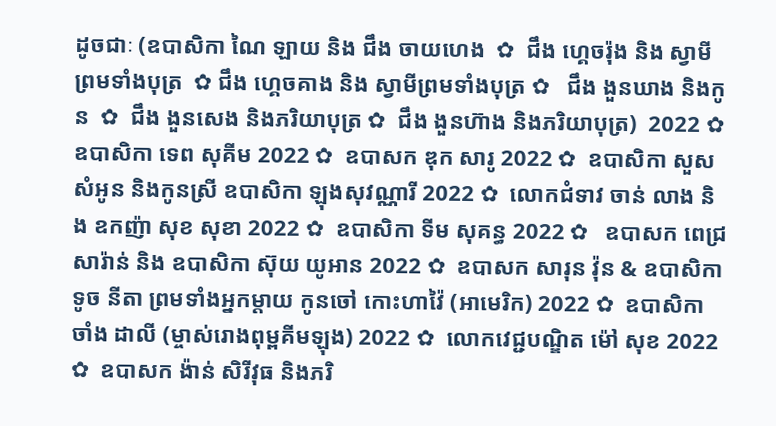ដូចជាៈ (ឧបាសិកា ណៃ ឡាយ និង ជឹង ចាយហេង  ✿  ជឹង ហ្គេចរ៉ុង និង ស្វាមីព្រមទាំងបុត្រ  ✿ ជឹង ហ្គេចគាង និង ស្វាមីព្រមទាំងបុត្រ ✿   ជឹង ងួនឃាង និងកូន  ✿  ជឹង ងួនសេង និងភរិយាបុត្រ ✿  ជឹង ងួនហ៊ាង និងភរិយាបុត្រ)  2022 ✿  ឧបាសិកា ទេព សុគីម 2022 ✿  ឧបាសក ឌុក សារូ 2022 ✿  ឧបាសិកា សួស សំអូន និងកូនស្រី ឧបាសិកា ឡុងសុវណ្ណារី 2022 ✿  លោកជំទាវ ចាន់ លាង និង ឧកញ៉ា សុខ សុខា 2022 ✿  ឧបាសិកា ទីម សុគន្ធ 2022 ✿   ឧបាសក ពេជ្រ សារ៉ាន់ និង ឧបាសិកា ស៊ុយ យូអាន 2022 ✿  ឧបាសក សារុន វ៉ុន & ឧបាសិកា ទូច នីតា ព្រមទាំងអ្នកម្តាយ កូនចៅ កោះហាវ៉ៃ (អាមេរិក) 2022 ✿  ឧបាសិកា ចាំង ដាលី (ម្ចាស់រោងពុម្ពគីមឡុង) 2022 ✿  លោកវេជ្ជបណ្ឌិត ម៉ៅ សុខ 2022 ✿  ឧបាសក ង៉ាន់ សិរីវុធ និងភរិ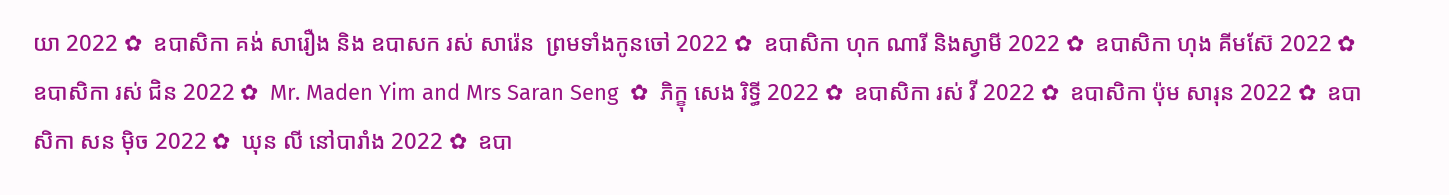យា 2022 ✿  ឧបាសិកា គង់ សារឿង និង ឧបាសក រស់ សារ៉េន  ព្រមទាំងកូនចៅ 2022 ✿  ឧបាសិកា ហុក ណារី និងស្វាមី 2022 ✿  ឧបាសិកា ហុង គីមស៊ែ 2022 ✿  ឧបាសិកា រស់ ជិន 2022 ✿  Mr. Maden Yim and Mrs Saran Seng  ✿  ភិក្ខុ សេង រិទ្ធី 2022 ✿  ឧបាសិកា រស់ វី 2022 ✿  ឧបាសិកា ប៉ុម សារុន 2022 ✿  ឧបាសិកា សន ម៉ិច 2022 ✿  ឃុន លី នៅបារាំង 2022 ✿  ឧបា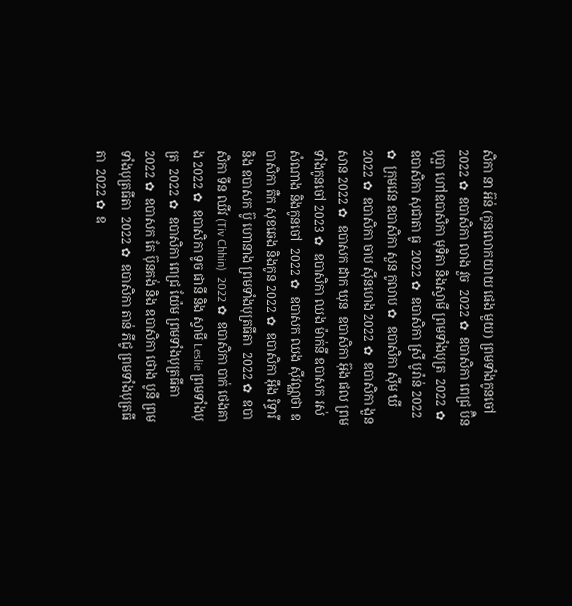សិកា នា អ៊ន់ (កូនលោកយាយ ផេង មួយ) ព្រមទាំងកូនចៅ 2022 ✿  ឧបាសិកា លាង វួច  2022 ✿  ឧបាសិកា ពេជ្រ ប៊ិនបុប្ផា ហៅឧបាសិកា មុទិតា និងស្វាមី ព្រមទាំងបុត្រ  2022 ✿  ឧបាសិកា សុជាតា ធូ  2022 ✿  ឧបាសិកា ស្រី បូរ៉ាន់ 2022 ✿  ក្រុមវេន ឧបាសិកា សួន កូលាប ✿  ឧបាសិកា ស៊ីម ឃី 2022 ✿  ឧបាសិកា ចាប ស៊ីនហេង 2022 ✿  ឧបាសិកា ងួន សាន 2022 ✿  ឧបាសក ដាក ឃុន  ឧបាសិកា អ៊ុង ផល ព្រមទាំងកូនចៅ 2023 ✿  ឧបាសិកា ឈង ម៉ាក់នី ឧបាសក រស់ សំណាង និងកូនចៅ  2022 ✿  ឧបាសក ឈង សុីវណ្ណថា ឧបាសិកា តឺក សុខឆេង និងកូន 2022 ✿  ឧបាសិកា អុឹង រិទ្ធារី និង ឧបាសក ប៊ូ ហោនាង ព្រមទាំងបុត្រធីតា  2022 ✿  ឧបាសិកា ទីន ឈីវ (Tiv Chhin)  2022 ✿  ឧបាសិកា បាក់ ថេងគាង 2022 ✿  ឧបាសិកា ទូច ផានី និង ស្វាមី Leslie ព្រមទាំងបុត្រ  2022 ✿  ឧបាសិកា ពេជ្រ យ៉ែម ព្រមទាំងបុត្រធីតា  2022 ✿  ឧបាសក តែ ប៊ុនគង់ និង ឧបាសិកា ថោង បូនី ព្រមទាំងបុត្រធីតា  2022 ✿  ឧបាសិកា តាន់ ភីជូ ព្រមទាំងបុត្រធីតា  2022 ✿  ឧ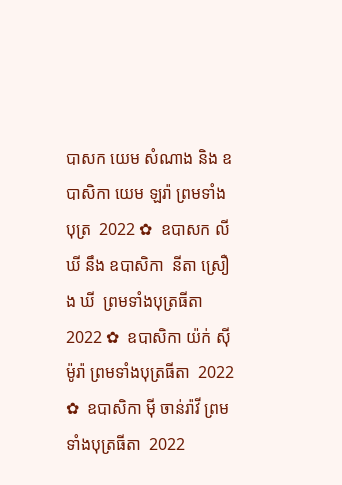បាសក យេម សំណាង និង ឧបាសិកា យេម ឡរ៉ា ព្រមទាំងបុត្រ  2022 ✿  ឧបាសក លី ឃី នឹង ឧបាសិកា  នីតា ស្រឿង ឃី  ព្រមទាំងបុត្រធីតា  2022 ✿  ឧបាសិកា យ៉ក់ សុីម៉ូរ៉ា ព្រមទាំងបុត្រធីតា  2022 ✿  ឧបាសិកា មុី ចាន់រ៉ាវី ព្រមទាំងបុត្រធីតា  2022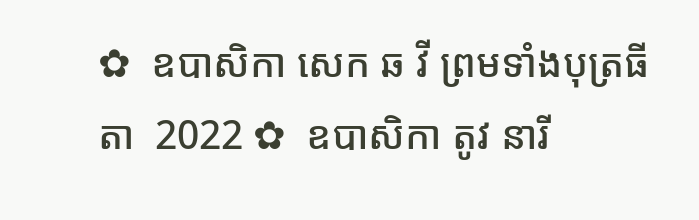✿  ឧបាសិកា សេក ឆ វី ព្រមទាំងបុត្រធីតា  2022 ✿  ឧបាសិកា តូវ នារី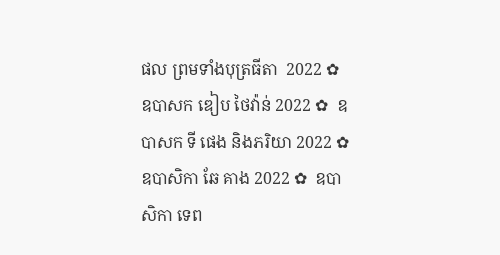ផល ព្រមទាំងបុត្រធីតា  2022 ✿  ឧបាសក ឌៀប ថៃវ៉ាន់ 2022 ✿  ឧបាសក ទី ផេង និងភរិយា 2022 ✿  ឧបាសិកា ឆែ គាង 2022 ✿  ឧបាសិកា ទេព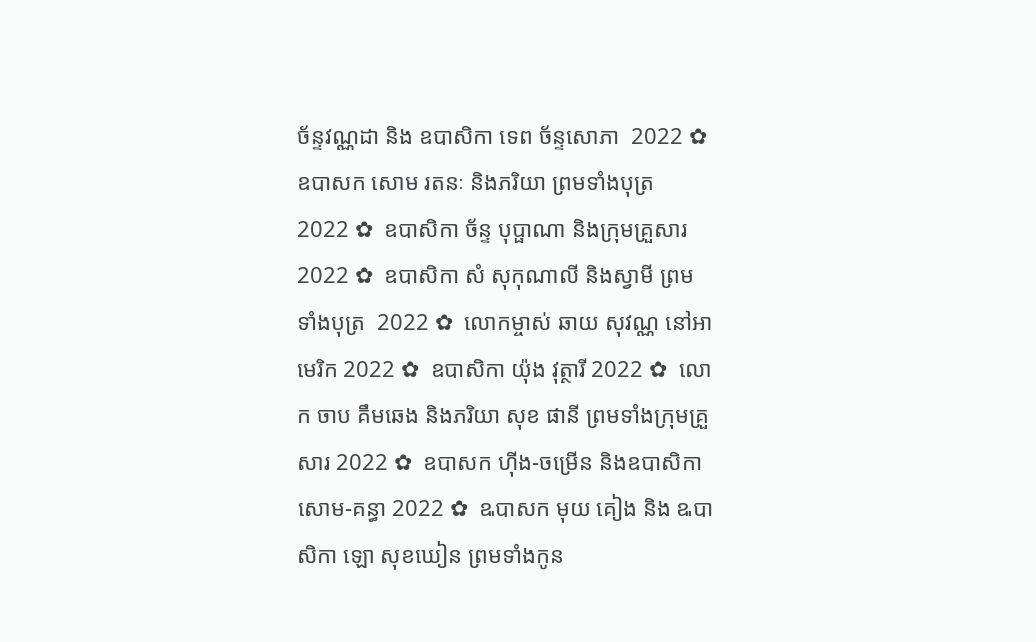ច័ន្ទវណ្ណដា និង ឧបាសិកា ទេព ច័ន្ទសោភា  2022 ✿  ឧបាសក សោម រតនៈ និងភរិយា ព្រមទាំងបុត្រ  2022 ✿  ឧបាសិកា ច័ន្ទ បុប្ផាណា និងក្រុមគ្រួសារ 2022 ✿  ឧបាសិកា សំ សុកុណាលី និងស្វាមី ព្រមទាំងបុត្រ  2022 ✿  លោកម្ចាស់ ឆាយ សុវណ្ណ នៅអាមេរិក 2022 ✿  ឧបាសិកា យ៉ុង វុត្ថារី 2022 ✿  លោក ចាប គឹមឆេង និងភរិយា សុខ ផានី ព្រមទាំងក្រុមគ្រួសារ 2022 ✿  ឧបាសក ហ៊ីង-ចម្រើន និងឧបាសិកា សោម-គន្ធា 2022 ✿  ឩបាសក មុយ គៀង និង ឩបាសិកា ឡោ សុខឃៀន ព្រមទាំងកូន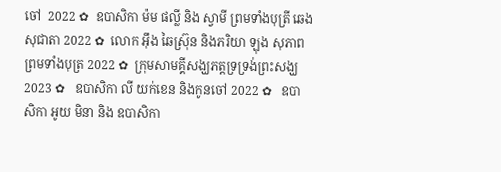ចៅ  2022 ✿  ឧបាសិកា ម៉ម ផល្លី និង ស្វាមី ព្រមទាំងបុត្រី ឆេង សុជាតា 2022 ✿  លោក អ៊ឹង ឆៃស្រ៊ុន និងភរិយា ឡុង សុភាព ព្រមទាំងបុត្រ 2022 ✿  ក្រុមសាមគ្គីសង្ឃភត្តទ្រទ្រង់ព្រះសង្ឃ 2023 ✿   ឧបាសិកា លី យក់ខេន និងកូនចៅ 2022 ✿   ឧបាសិកា អូយ មិនា និង ឧបាសិកា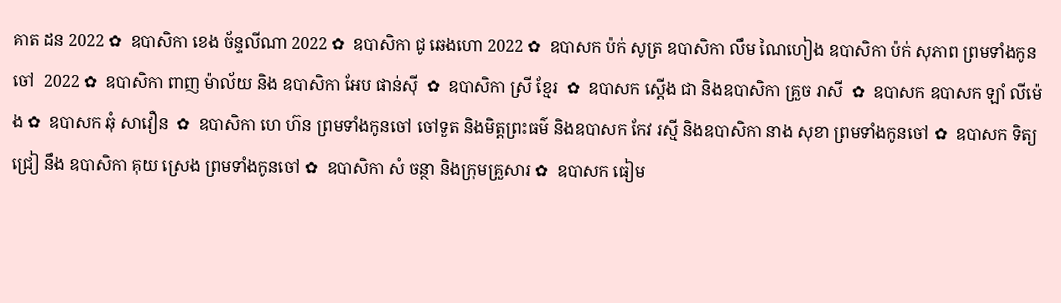គាត ដន 2022 ✿  ឧបាសិកា ខេង ច័ន្ទលីណា 2022 ✿  ឧបាសិកា ជូ ឆេងហោ 2022 ✿  ឧបាសក ប៉ក់ សូត្រ ឧបាសិកា លឹម ណៃហៀង ឧបាសិកា ប៉ក់ សុភាព ព្រមទាំងកូនចៅ  2022 ✿  ឧបាសិកា ពាញ ម៉ាល័យ និង ឧបាសិកា អែប ផាន់ស៊ី  ✿  ឧបាសិកា ស្រី ខ្មែរ  ✿  ឧបាសក ស្តើង ជា និងឧបាសិកា គ្រួច រាសី  ✿  ឧបាសក ឧបាសក ឡាំ លីម៉េង ✿  ឧបាសក ឆុំ សាវឿន  ✿  ឧបាសិកា ហេ ហ៊ន ព្រមទាំងកូនចៅ ចៅទួត និងមិត្តព្រះធម៌ និងឧបាសក កែវ រស្មី និងឧបាសិកា នាង សុខា ព្រមទាំងកូនចៅ ✿  ឧបាសក ទិត្យ ជ្រៀ នឹង ឧបាសិកា គុយ ស្រេង ព្រមទាំងកូនចៅ ✿  ឧបាសិកា សំ ចន្ថា និងក្រុមគ្រួសារ ✿  ឧបាសក ធៀម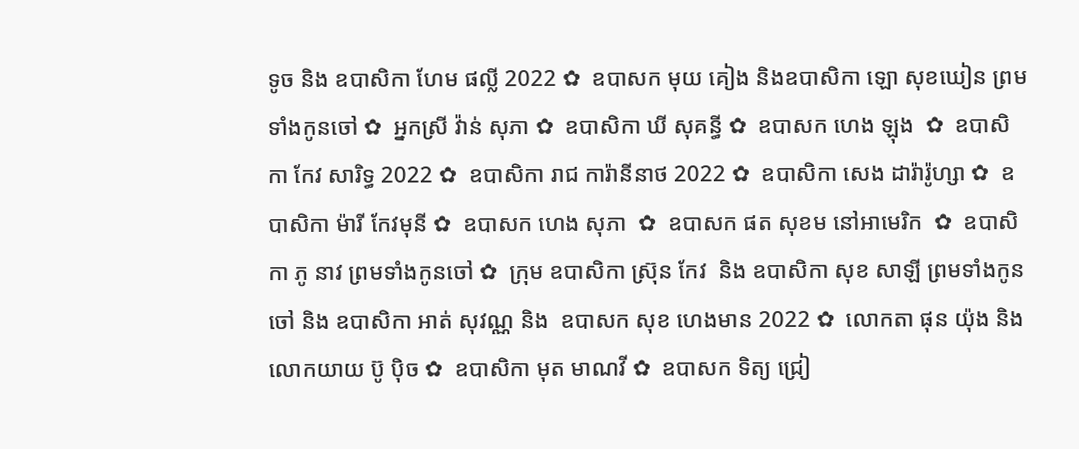ទូច និង ឧបាសិកា ហែម ផល្លី 2022 ✿  ឧបាសក មុយ គៀង និងឧបាសិកា ឡោ សុខឃៀន ព្រមទាំងកូនចៅ ✿  អ្នកស្រី វ៉ាន់ សុភា ✿  ឧបាសិកា ឃី សុគន្ធី ✿  ឧបាសក ហេង ឡុង  ✿  ឧបាសិកា កែវ សារិទ្ធ 2022 ✿  ឧបាសិកា រាជ ការ៉ានីនាថ 2022 ✿  ឧបាសិកា សេង ដារ៉ារ៉ូហ្សា ✿  ឧបាសិកា ម៉ារី កែវមុនី ✿  ឧបាសក ហេង សុភា  ✿  ឧបាសក ផត សុខម នៅអាមេរិក  ✿  ឧបាសិកា ភូ នាវ ព្រមទាំងកូនចៅ ✿  ក្រុម ឧបាសិកា ស្រ៊ុន កែវ  និង ឧបាសិកា សុខ សាឡី ព្រមទាំងកូនចៅ និង ឧបាសិកា អាត់ សុវណ្ណ និង  ឧបាសក សុខ ហេងមាន 2022 ✿  លោកតា ផុន យ៉ុង និង លោកយាយ ប៊ូ ប៉ិច ✿  ឧបាសិកា មុត មាណវី ✿  ឧបាសក ទិត្យ ជ្រៀ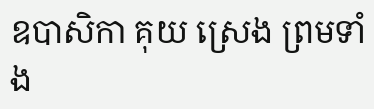ឧបាសិកា គុយ ស្រេង ព្រមទាំង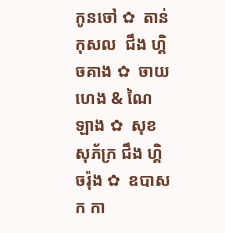កូនចៅ ✿  តាន់ កុសល  ជឹង ហ្គិចគាង ✿  ចាយ ហេង & ណៃ ឡាង ✿  សុខ សុភ័ក្រ ជឹង ហ្គិចរ៉ុង ✿  ឧបាសក កា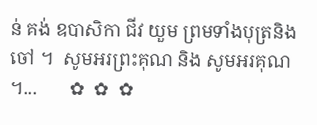ន់ គង់ ឧបាសិកា ជីវ យួម ព្រមទាំងបុត្រនិង ចៅ ។  សូមអរព្រះគុណ និង សូមអរគុណ ។...       ✿  ✿  ✿